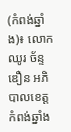(កំពង់ឆ្នាំង)៖ លោក ឈូរ ច័ន្ទឌឿន អភិបាលខេត្តកំពង់ឆ្នាំង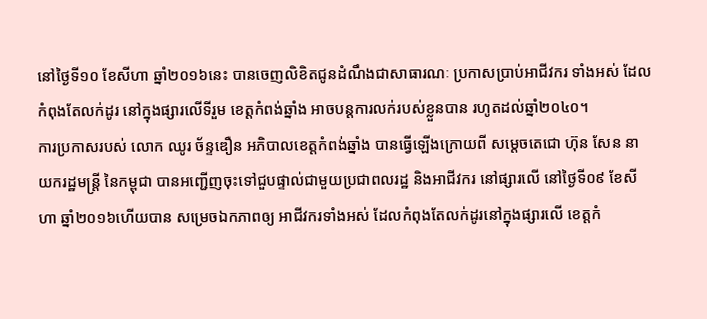នៅថ្ងៃទី១០ ខែសីហា ឆ្នាំ២០១៦នេះ បានចេញលិខិតជូនដំណឹងជាសាធារណៈ ប្រកាសប្រាប់អាជីវករ ទាំងអស់ ដែលកំពុងតែលក់ដូរ នៅក្នុងផ្សារលើទីរួម ខេត្តកំពង់ឆ្នាំង អាចបន្តការលក់របស់ខ្លួនបាន រហូតដល់ឆ្នាំ២០៤០។
ការប្រកាសរបស់ លោក ឈូរ ច័ន្ទឌឿន អភិបាលខេត្តកំពង់ឆ្នាំង បានធ្វើឡើងក្រោយពី សម្តេចតេជោ ហ៊ុន សែន នាយករដ្ឋមន្រ្តី នៃកម្ពុជា បានអញ្ជើញចុះទៅជួបផ្ទាល់ជាមួយប្រជាពលរដ្ឋ និងអាជីវករ នៅផ្សារលើ នៅថ្ងៃទី០៩ ខែសីហា ឆ្នាំ២០១៦ហើយបាន សម្រេចឯកភាពឲ្យ អាជីវករទាំងអស់ ដែលកំពុងតែលក់ដូរនៅក្នុងផ្សារលើ ខេត្តកំ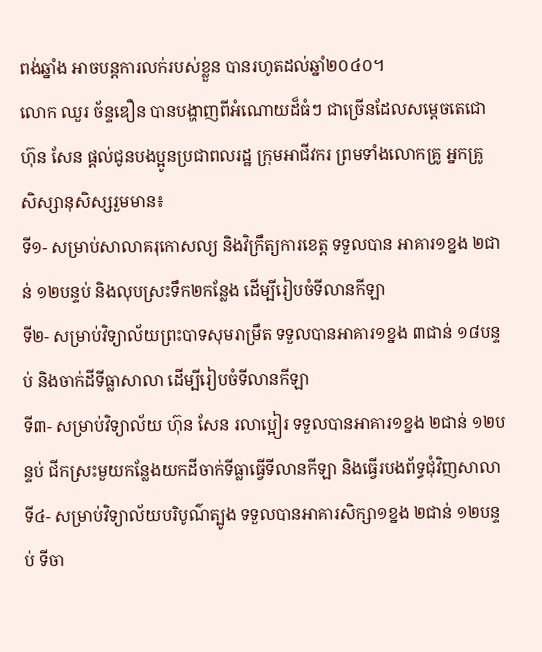ពង់ឆ្នាំង អាចបន្តការលក់របស់ខ្លួន បានរហូតដល់ឆ្នាំ២០៤០។
លោក ឈួរ ច័ន្ទឌឿន បានបង្ហាញពីអំណោយដ៏ធំៗ ជាច្រើនដែលសម្តេចតេជោ ហ៊ុន សែន ផ្តល់ជូនបងប្អូនប្រជាពលរដ្ឋ ក្រុមអាជីវករ ព្រមទាំងលោកគ្រូ អ្នកគ្រូ សិស្សានុសិស្សរួមមាន៖
ទី១- សម្រាប់សាលាគរុកោសល្យ និងវិក្រឹត្យការខេត្ត ទទួលបាន អាគារ១ខ្នង ២ជាន់ ១២បន្ទប់ និងលុបស្រះទឹក២កន្លែង ដើម្បីរៀបចំទីលានកីឡា
ទី២- សម្រាប់វិទ្យាល័យព្រះបាទសុមរាម្រឹត ទទួលបានអាគារ១ខ្នង ៣ជាន់ ១៨បន្ទប់ និងចាក់ដីទីធ្លាសាលា ដើម្បីរៀបចំទីលានកីឡា
ទី៣- សម្រាប់វិទ្យាល័យ ហ៊ុន សែន រលាប្អៀរ ទទួលបានអាគារ១ខ្នង ២ជាន់ ១២បន្ទប់ ជីកស្រះមួយកន្លែងយកដីចាក់ទីធ្លាធ្វើទីលានកីឡា និងធ្វើរបងព័ទ្ធជុំវិញសាលា
ទី៤- សម្រាប់វិទ្យាល័យបរិបូណ៌ត្បូង ទទួលបានអាគារសិក្សា១ខ្នង ២ជាន់ ១២បន្ទប់ ទីចា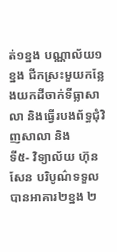ត់១ខ្នង បណ្ណាល័យ១ខ្នង ជីកស្រះមួយកន្លែងយកដីចាក់ទីធ្លាសាលា និងធ្វើរបងព័ទ្ធជុំវិញសាលា និង
ទី៥- វិទ្យាល័យ ហ៊ុន សែន បរិបូណ៌ទទួលបានអាគារ២ខ្នង ២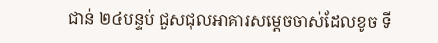ជាន់ ២៤បន្ទប់ ជួសជុលអាគារសម្តេចចាស់ដែលខូច ទី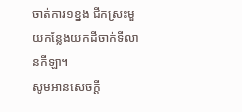ចាត់ការ១ខ្នង ជីកស្រះមួយកន្លែងយកដីចាក់ទីលានកីឡា។
សូមអានសេចក្តី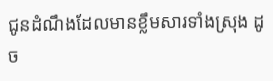ជូនដំណឹងដែលមានខ្លឹមសារទាំងស្រុង ដូច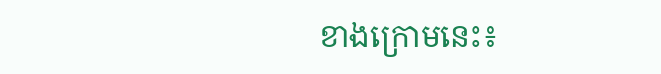ខាងក្រោមនេះ៖